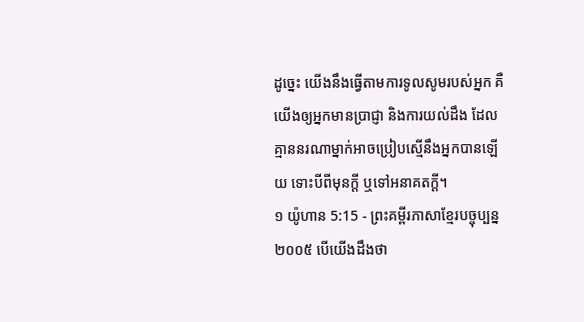ដូច្នេះ យើងនឹងធ្វើតាមការទូលសូមរបស់អ្នក គឺយើងឲ្យអ្នកមានប្រាជ្ញា និងការយល់ដឹង ដែលគ្មាននរណាម្នាក់អាចប្រៀបស្មើនឹងអ្នកបានឡើយ ទោះបីពីមុនក្ដី ឬទៅអនាគតក្ដី។
១ យ៉ូហាន 5:15 - ព្រះគម្ពីរភាសាខ្មែរបច្ចុប្បន្ន ២០០៥ បើយើងដឹងថា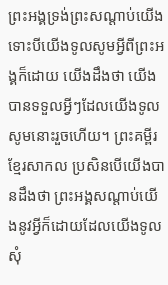ព្រះអង្គទ្រង់ព្រះសណ្ដាប់យើង ទោះបីយើងទូលសូមអ្វីពីព្រះអង្គក៏ដោយ យើងដឹងថា យើងបានទទួលអ្វីៗដែលយើងទូលសូមនោះរួចហើយ។ ព្រះគម្ពីរខ្មែរសាកល ប្រសិនបើយើងបានដឹងថា ព្រះអង្គសណ្ដាប់យើងនូវអ្វីក៏ដោយដែលយើងទូលសុំ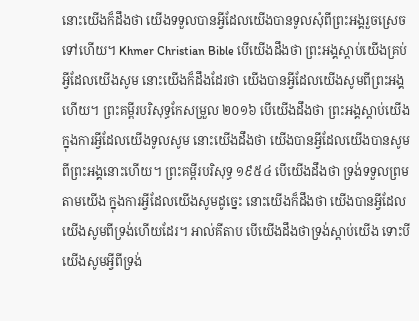នោះយើងក៏ដឹងថា យើងទទួលបានអ្វីដែលយើងបានទូលសុំពីព្រះអង្គរួចស្រេចទៅហើយ។ Khmer Christian Bible បើយើងដឹងថា ព្រះអង្គស្ដាប់យើងគ្រប់អ្វីដែលយើងសូម នោះយើងក៏ដឹងដែរថា យើងបានអ្វីដែលយើងសូមពីព្រះអង្គហើយ។ ព្រះគម្ពីរបរិសុទ្ធកែសម្រួល ២០១៦ បើយើងដឹងថា ព្រះអង្គស្តាប់យើងក្នុងការអ្វីដែលយើងទូលសូម នោះយើងដឹងថា យើងបានអ្វីដែលយើងបានសូមពីព្រះអង្គនោះហើយ។ ព្រះគម្ពីរបរិសុទ្ធ ១៩៥៤ បើយើងដឹងថា ទ្រង់ទទួលព្រមតាមយើង ក្នុងការអ្វីដែលយើងសូមដូច្នេះ នោះយើងក៏ដឹងថា យើងបានអ្វីដែលយើងសូមពីទ្រង់ហើយដែរ។ អាល់គីតាប បើយើងដឹងថាទ្រង់ស្តាប់យើង ទោះបីយើងសូមអ្វីពីទ្រង់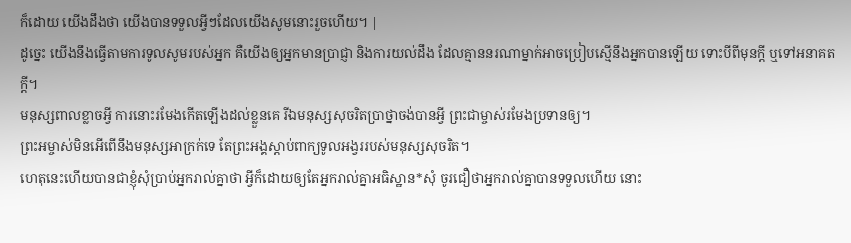ក៏ដោយ យើងដឹងថា យើងបានទទួលអ្វីៗដែលយើងសូមនោះរួចហើយ។ |
ដូច្នេះ យើងនឹងធ្វើតាមការទូលសូមរបស់អ្នក គឺយើងឲ្យអ្នកមានប្រាជ្ញា និងការយល់ដឹង ដែលគ្មាននរណាម្នាក់អាចប្រៀបស្មើនឹងអ្នកបានឡើយ ទោះបីពីមុនក្ដី ឬទៅអនាគតក្ដី។
មនុស្សពាលខ្លាចអ្វី ការនោះរមែងកើតឡើងដល់ខ្លួនគេ រីឯមនុស្សសុចរិតប្រាថ្នាចង់បានអ្វី ព្រះជាម្ចាស់រមែងប្រទានឲ្យ។
ព្រះអម្ចាស់មិនអើពើនឹងមនុស្សអាក្រក់ទេ តែព្រះអង្គស្ដាប់ពាក្យទូលអង្វររបស់មនុស្សសុចរិត។
ហេតុនេះហើយបានជាខ្ញុំសុំប្រាប់អ្នករាល់គ្នាថា អ្វីក៏ដោយឲ្យតែអ្នករាល់គ្នាអធិស្ឋាន*សុំ ចូរជឿថាអ្នករាល់គ្នាបានទទួលហើយ នោះ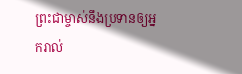ព្រះជាម្ចាស់នឹងប្រទានឲ្យអ្នករាល់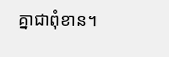គ្នាជាពុំខាន។